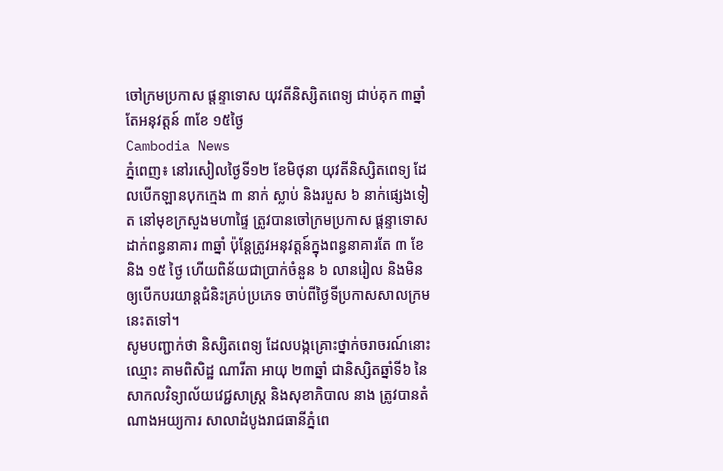ចៅក្រមប្រកាស ផ្តន្ទាទោស យុវតីនិស្សិតពេទ្យ ជាប់គុក ៣ឆ្នាំ តែអនុវត្តន៍ ៣ខែ ១៥ថ្ងៃ
Cambodia News
ភ្នំពេញ៖ នៅរសៀលថ្ងៃទី១២ ខែមិថុនា យុវតីនិស្សិតពេទ្យ ដែលបើកឡានបុកក្មេង ៣ នាក់ ស្លាប់ និងរបួស ៦ នាក់ផ្សេងទៀត នៅមុខក្រសួងមហាផ្ទៃ ត្រូវបានចៅក្រមប្រកាស ផ្តន្ទាទោស ដាក់ពន្ធនាគារ ៣ឆ្នាំ ប៉ុន្តែត្រូវអនុវត្តន៍ក្នុងពន្ធនាគារតែ ៣ ខែ និង ១៥ ថ្ងៃ ហើយពិន័យជាប្រាក់ចំនួន ៦ លានរៀល និងមិនឲ្យបើកបរយាន្តជំនិះគ្រប់ប្រភេទ ចាប់ពីថ្ងៃទីប្រកាសសាលក្រមនេះតទៅ។
សូមបញ្ជាក់ថា និស្សិតពេទ្យ ដែលបង្កគ្រោះថ្នាក់ចរាចរណ៍នោះ ឈ្មោះ គាមពិសិដ្ឋ ណារីតា អាយុ ២៣ឆ្នាំ ជានិស្សិតឆ្នាំទី៦ នៃសាកលវិទ្យាល័យវេជ្ជសាស្ត្រ និងសុខាភិបាល នាង ត្រូវបានតំណាងអយ្យការ សាលាដំបូងរាជធានីភ្នំពេ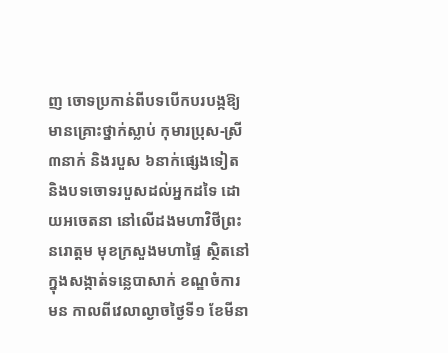ញ ចោទប្រកាន់ពីបទបើកបរបង្កឱ្យមានគ្រោះថ្នាក់ស្លាប់ កុមារប្រុស-ស្រី ៣នាក់ និងរបួស ៦នាក់ផ្សេងទៀត និងបទចោទរបួសដល់អ្នកដទៃ ដោយអចេតនា នៅលើដងមហាវិថីព្រះនរោត្តម មុខក្រសួងមហាផ្ទៃ ស្ថិតនៅក្នុងសង្កាត់ទន្លេបាសាក់ ខណ្ឌចំការមន កាលពីវេលាល្ងាចថ្ងៃទី១ ខែមីនា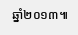ឆ្នាំ២០១៣៕